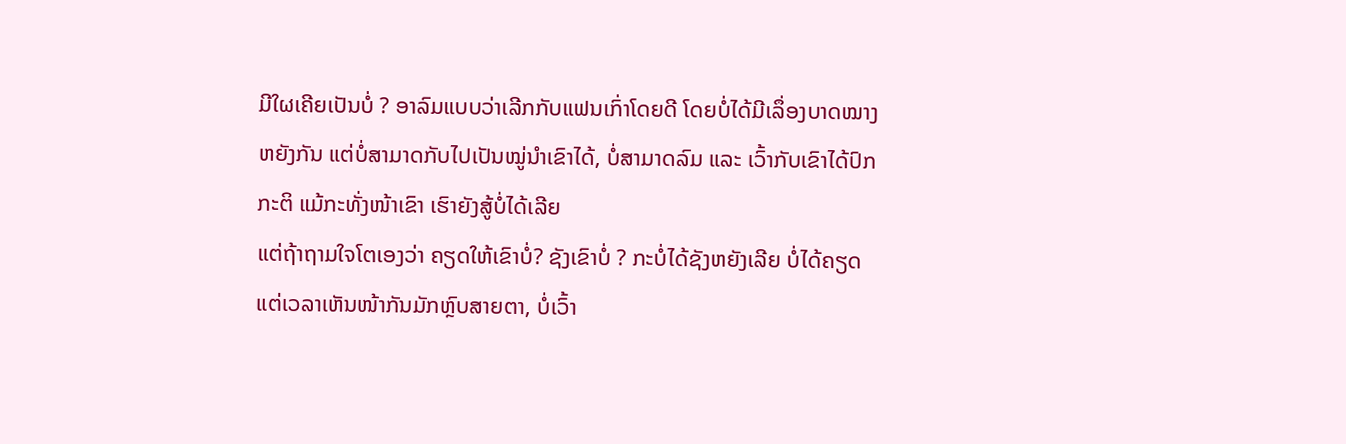ມີໃຜເຄີຍເປັນບໍ່ ? ອາລົມແບບວ່າເລີກກັບແຟນເກົ່າໂດຍດີ ໂດຍບໍ່ໄດ້ມີເລຶ່ອງບາດໝາງຫຍັງກັນ ແຕ່ບໍ່ສາມາດກັບໄປເປັນໝູ່ນຳເຂົາໄດ້, ບໍ່ສາມາດລົມ ແລະ ເວົ້າກັບເຂົາໄດ້ປົກກະຕິ ແມ້ກະທັ່ງໜ້າເຂົາ ເຮົາຍັງສູ້ບໍ່ໄດ້ເລີຍ
ແຕ່ຖ້າຖາມໃຈໂຕເອງວ່າ ຄຽດໃຫ້ເຂົາບໍ່? ຊັງເຂົາບໍ່ ? ກະບໍ່ໄດ້ຊັງຫຍັງເລີຍ ບໍ່ໄດ້ຄຽດ ແຕ່ເວລາເຫັນໜ້າກັນມັກຫຼົບສາຍຕາ, ບໍ່ເວົ້າ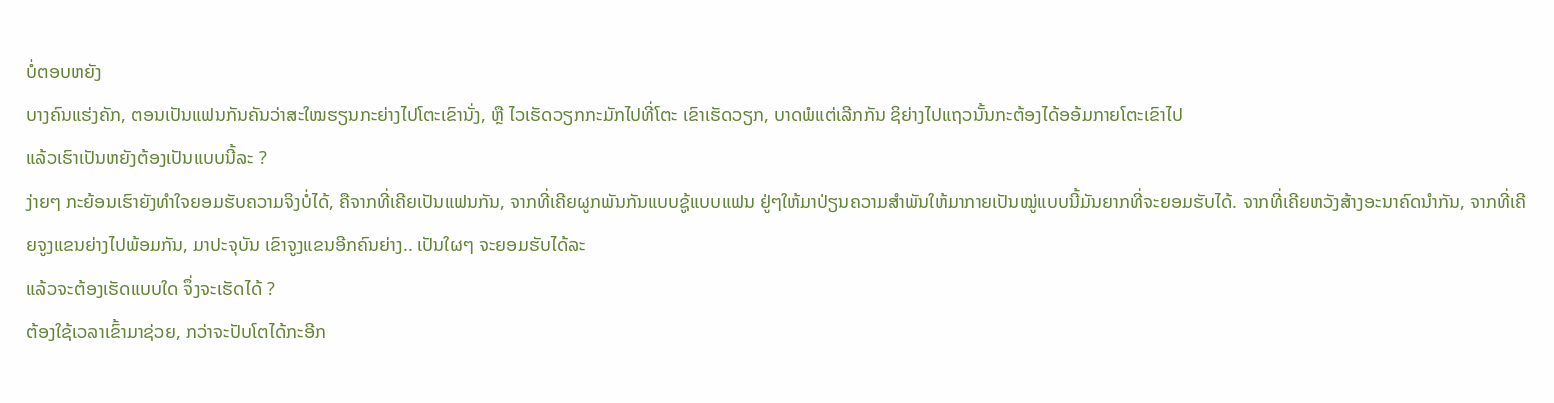ບໍ່ຕອບຫຍັງ
ບາງຄົນແຮ່ງຄັກ, ຕອນເປັນແຟນກັນຄັນວ່າສະໃໝຮຽນກະຍ່າງໄປໂຕະເຂົານັ່ງ, ຫຼື ໄວເຮັດວຽກກະມັກໄປທີ່ໂຕະ ເຂົາເຮັດວຽກ, ບາດພໍແຕ່ເລີກກັນ ຊິຍ່າງໄປແຖວນັ້ນກະຕ້ອງໄດ້ອອ້ມກາຍໂຕະເຂົາໄປ
ແລ້ວເຮົາເປັນຫຍັງຕ້ອງເປັນແບບນີ້ລະ ?
ງ່າຍໆ ກະຍ້ອນເຮົາຍັງທຳໃຈຍອມຮັບຄວາມຈິງບໍ່ໄດ້, ຄືຈາກທີ່ເຄີຍເປັນແຟນກັນ, ຈາກທີ່ເຄີຍຜູກພັນກັນແບບຊູ້ແບບແຟນ ຢູ່ໆໃຫ້ມາປ່ຽນຄວາມສຳພັນໃຫ້ມາກາຍເປັນໝູ່ແບບນີ້ມັນຍາກທີ່ຈະຍອມຮັບໄດ້. ຈາກທີ່ເຄີຍຫວັງສ້າງອະນາຄົດນຳກັນ, ຈາກທີ່ເຄີຍຈູງແຂນຍ່າງໄປພ້ອມກັນ, ມາປະຈຸບັນ ເຂົາຈູງແຂນອີກຄົນຍ່າງ.. ເປັນໃຜໆ ຈະຍອມຮັບໄດ້ລະ
ແລ້ວຈະຕ້ອງເຮັດແບບໃດ ຈຶ່ງຈະເຮັດໄດ້ ?
ຕ້ອງໃຊ້ເວລາເຂົ້າມາຊ່ວຍ, ກວ່າຈະປັບໂຕໄດ້ກະອີກ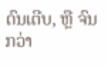ດົນເຕີບ, ຫຼື ຈົນກວ່າ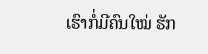ເຮົາກໍ່ມີຄົນໃໝ່ ຮັກ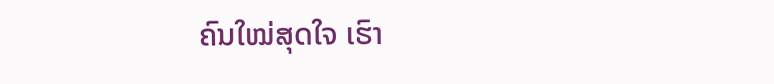ຄົນໃໝ່ສຸດໃຈ ເຮົາ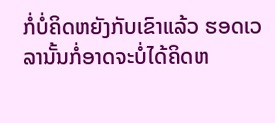ກໍ່ບໍ່ຄິດຫຍັງກັບເຂົາແລ້ວ ຮອດເວລານັ້ນກໍ່ອາດຈະບໍ່ໄດ້ຄິດຫ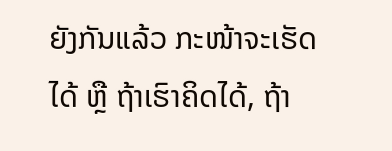ຍັງກັນແລ້ວ ກະໜ້າຈະເຮັດໄດ້ ຫຼື ຖ້າເຮົາຄິດໄດ້, ຖ້າ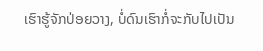ເຮົາຮູ້ຈັກປ່ອຍວາງ, ບໍ່ດົນເຮົາກໍ່ຈະກັບໄປເປັນ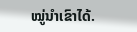ໝູ່ນຳເຂົາໄດ້.